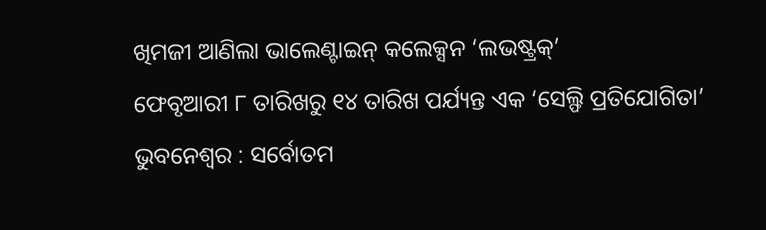ଖିମଜୀ ଆଣିଲା ଭାଲେଣ୍ଟାଇନ୍ କଲେକ୍ସନ ‘ଲଭଷ୍ଟ୍ରକ୍’
ଫେବୃଆରୀ ୮ ତାରିଖରୁ ୧୪ ତାରିଖ ପର୍ଯ୍ୟନ୍ତ ଏକ ‘ସେଲ୍ଫି ପ୍ରତିଯୋଗିତା’
ଭୁବନେଶ୍ୱର : ସର୍ବୋତମ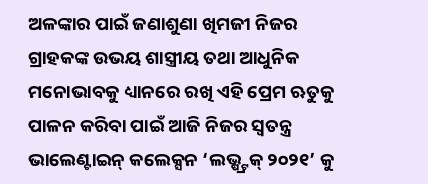ଅଳଙ୍କାର ପାଇଁ ଜଣାଶୁଣା ଖିମଜୀ ନିଜର ଗ୍ରାହକଙ୍କ ଉଭୟ ଶାସ୍ତ୍ରୀୟ ତଥା ଆଧୁନିକ ମନୋଭାବକୁ ଧ୍ୟାନରେ ରଖି ଏହି ପ୍ରେମ ଋତୁକୁ ପାଳନ କରିବା ପାଇଁ ଆଜି ନିଜର ସ୍ୱତନ୍ତ୍ର ଭାଲେଣ୍ଟାଇନ୍ କଲେକ୍ସନ ‘ଲଭ୍ଷ୍ଟ୍ରକ୍ ୨୦୨୧’ କୁ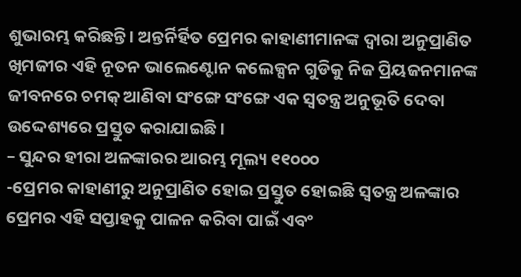ଶୁଭାରମ୍ଭ କରିଛନ୍ତି । ଅନ୍ତର୍ନିର୍ହିତ ପ୍ରେମର କାହାଣୀମାନଙ୍କ ଦ୍ୱାରା ଅନୁପ୍ରାଣିତ ଖିମଜୀର ଏହି ନୂତନ ଭାଲେଣ୍ଟୋନ କଲେକ୍ସନ ଗୁଡିକୁ ନିଜ ପ୍ରିୟଜନମାନଙ୍କ ଜୀବନରେ ଚମକ୍ ଆଣିବା ସଂଙ୍ଗେ ସଂଙ୍ଗେ ଏକ ସ୍ୱତନ୍ତ୍ର ଅନୁଭୂତି ଦେବା ଉଦ୍ଦେଶ୍ୟରେ ପ୍ରସ୍ତୁତ କରାଯାଇଛି ।
– ସୁନ୍ଦର ହୀରା ଅଳଙ୍କାରର ଆରମ୍ଭ ମୂଲ୍ୟ ୧୧୦୦୦
-ପ୍ରେମର କାହାଣୀରୁ ଅନୁପ୍ରାଣିତ ହୋଇ ପ୍ରସ୍ତୁତ ହୋଇଛି ସ୍ୱତନ୍ତ୍ର ଅଳଙ୍କାର
ପ୍ରେମର ଏହି ସପ୍ତାହକୁ ପାଳନ କରିବା ପାଇଁ ଏବଂ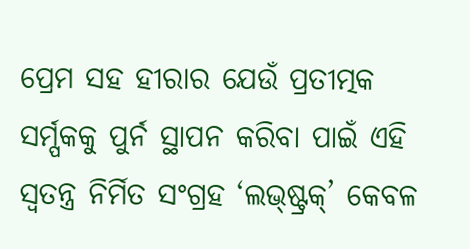ପ୍ରେମ ସହ ହୀରାର ଯେଉଁ ପ୍ରତୀତ୍ମକ ସର୍ମ୍ପକକୁ ପୁର୍ନ ସ୍ଥାପନ କରିବା ପାଇଁ ଏହି ସ୍ୱତନ୍ତ୍ର ନିର୍ମିତ ସଂଗ୍ରହ ‘ଲଭ୍ଷ୍ଟ୍ରକ୍’ କେବଳ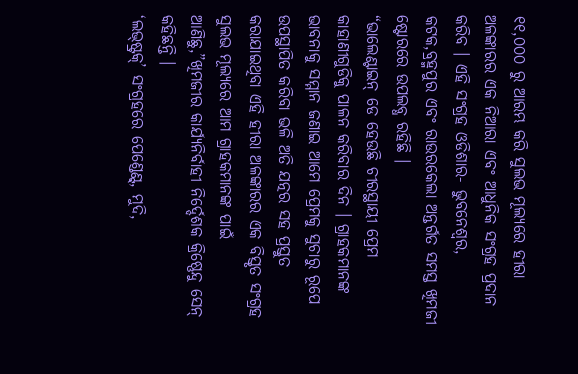୧୧,୦୦୦ ରୁ ଆରମ୍ଭ କରି ସୁଲଭ ମୂଲ୍ୟରେ ହୀରା ଅଳଙ୍କାରର ଏକ ନିଆରା ଏବଂ ଆଧୁନିକ ସଂଗ୍ରହ ପ୍ରଦାନ କରିବ । ଏହି ସଂଗ୍ରହ ଓଡିଶାର- ଭୁବନେଶ୍ୱର, କଟକ,ବ୍ରହ୍ମପୁର ଏବଂ ରାଉରକେଲା ଅନ୍ତର୍ଗତ ସମସ୍ତ ଖିମଜୀ ଷ୍ଟୋରରେ ଉପଲବ୍ଧ ରହିଛି ।
“ଭାଲେଣ୍ଟାଇନ୍ ଡେ ହେଉଛି ଚୀରସ୍ଥାୟୀ ପ୍ରେମ କାହାଣୀଗୁଡିକୁ ପାଳନ କରିବାର ଦିନ । ଗ୍ରାହକମାନଙ୍କ ଭାବନାକୁ ସମ୍ମାନ ଜଣାଇ ଆମେ ପ୍ରେମକୁ ସୁଚାରୁ ରୂପେ ଉପସ୍ଥାପିତ କରିବା ଭଳି ଅତି ଯତ୍ନର ସହ ପ୍ରସ୍ତୁତ କରାଯାଇଥିବା ଏହି ହୀରା ଅଳଙ୍କାରର ଏକ ବିସ୍ତୃତ ସଂଗ୍ରହ ସୁଲଭ ମୂଲ୍ୟରେ ଆମ ଗ୍ରାହକମାନଙ୍କ ପାଇଁ ଆଣିଛୁ,”ଖିମଜୀର କାର୍ଯ୍ୟନିର୍ବାହୀ ନିର୍ଦ୍ଦେଶକ କ୍ରିଷ୍ଣେନ୍ଦୁ ସେନ୍ କହିଛନ୍ତି ।
‘ଲଭ୍ଷ୍ଟ୍ରକ୍’ ସଂଗ୍ରହରେ ପେଣ୍ଡେଣ୍ଟ୍, ମୁଦି,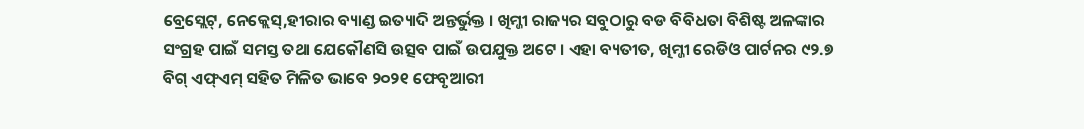ବ୍ରେସ୍ଲେଟ୍, ନେକ୍ଲେସ୍,ହୀରାର ବ୍ୟାଣ୍ଡ ଇତ୍ୟାଦି ଅନ୍ତର୍ଭୁକ୍ତ । ଖିମ୍ଜୀ ରାଜ୍ୟର ସବୁଠାରୁ ବଡ ବିବିଧତା ବିଶିଷ୍ଟ ଅଳଙ୍କାର ସଂଗ୍ରହ ପାଇଁ ସମସ୍ତ ତଥା ଯେକୌଣସି ଉତ୍ସବ ପାଇଁ ଉପଯୁକ୍ତ ଅଟେ । ଏହା ବ୍ୟତୀତ, ଖିମ୍ଜୀ ରେଡିଓ ପାର୍ଟନର ୯୨.୭ ବିଗ୍ ଏଫ୍ଏମ୍ ସହିତ ମିଳିତ ଭାବେ ୨୦୨୧ ଫେବୃଆରୀ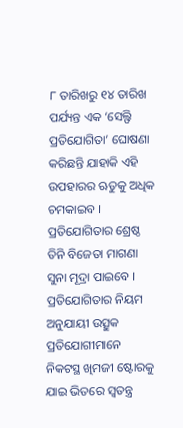୮ ତାରିଖରୁ ୧୪ ତାରିଖ ପର୍ଯ୍ୟନ୍ତ ଏକ ‘ସେଲ୍ଫି ପ୍ରତିଯୋଗିତା’ ଘୋଷଣା କରିଛନ୍ତି ଯାହାକି ଏହି ଉପହାରର ଋତୁକୁ ଅଧିକ ଚମକାଇବ । ପ୍ରତିଯୋଗିତାର ଶ୍ରେଷ୍ଠ ତିନି ବିଜେତା ମାଗଣା ସୁନା ମୂଦ୍ରା ପାଇବେ । ପ୍ରତିଯୋଗିତାର ନିୟମ ଅନୁଯାୟୀ ଉତ୍ସୁକ ପ୍ରତିଯୋଗୀମାନେ ନିକଟସ୍ଥ ଖିମଜୀ ଷ୍ଟୋରକୁ ଯାଇ ଭିତରେ ସ୍ୱତନ୍ତ୍ର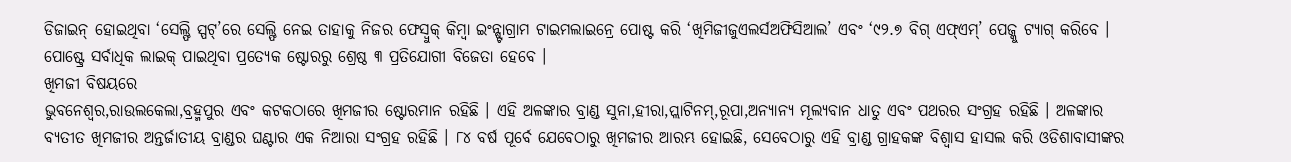ଡିଜାଇନ୍ ହୋଇଥିବା ‘ସେଲ୍ଫି ସ୍ପଟ୍’ରେ ସେଲ୍ଫି ନେଇ ତାହାକୁ ନିଜର ଫେସ୍ବୁକ୍ କିମ୍ବା ଇଂନ୍ଷ୍ଟାଗ୍ରାମ ଟାଇମଲାଇନ୍ରେ ପୋଷ୍ଟ କରି ‘ଖିମିଜୀଜୁଏଲର୍ସଅଫିସିଆଲ’ ଏବଂ ‘୯୨.୭ ବିଗ୍ ଏଫ୍ଏମ୍’ ପେଜ୍କୁ ଟ୍ୟାଗ୍ କରିବେ । ପୋଷ୍ଟ୍ରେ ସର୍ବାଧିକ ଲାଇକ୍ ପାଇଥିବା ପ୍ରତ୍ୟେକ ଷ୍ଟୋରରୁ ଶ୍ରେଷ୍ଠ ୩ ପ୍ରତିଯୋଗୀ ବିଜେତା ହେବେ ।
ଖିମଜୀ ବିଷୟରେ
ଭୁବନେଶ୍ୱର,ରାଉଲକେଲା,ବ୍ରହ୍ମପୁର ଏବଂ କଟକଠାରେ ଖିମଜୀର ଷ୍ଟୋରମାନ ରହିଛି । ଏହି ଅଳଙ୍କାର ବ୍ରାଣ୍ଡ ସୁନା,ହୀରା,ପ୍ଲାଟିନମ୍,ରୂପା,ଅନ୍ୟାନ୍ୟ ମୂଲ୍ୟବାନ ଧାତୁ ଏବଂ ପଥରର ସଂଗ୍ରହ ରହିଛି । ଅଳଙ୍କାର ବ୍ୟତୀତ ଖିମଜୀର ଅନ୍ତର୍ଜାତୀୟ ବ୍ରାଣ୍ଡର ଘଣ୍ଟାର ଏକ ନିଆରା ସଂଗ୍ରହ ରହିଛି । ୮୪ ବର୍ଷ ପୂର୍ବେ ଯେବେଠାରୁ ଖିମଜୀର ଆରମ୍ଭ ହୋଇଛି, ସେବେଠାରୁ ଏହି ବ୍ରାଣ୍ଡ ଗ୍ରାହକଙ୍କ ବିଶ୍ୱାସ ହାସଲ କରି ଓଡିଶାବାସୀଙ୍କର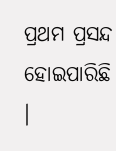ପ୍ରଥମ ପ୍ରସନ୍ଦ ହୋଇପାରିଛି ।